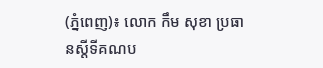(ភ្នំពេញ)៖ លោក កឹម សុខា ប្រធានស្តីទីគណប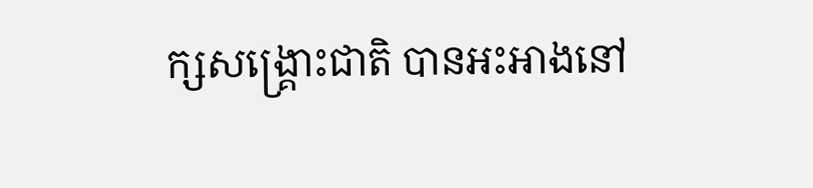ក្សសង្រ្គោះជាតិ បានអះអាងនៅ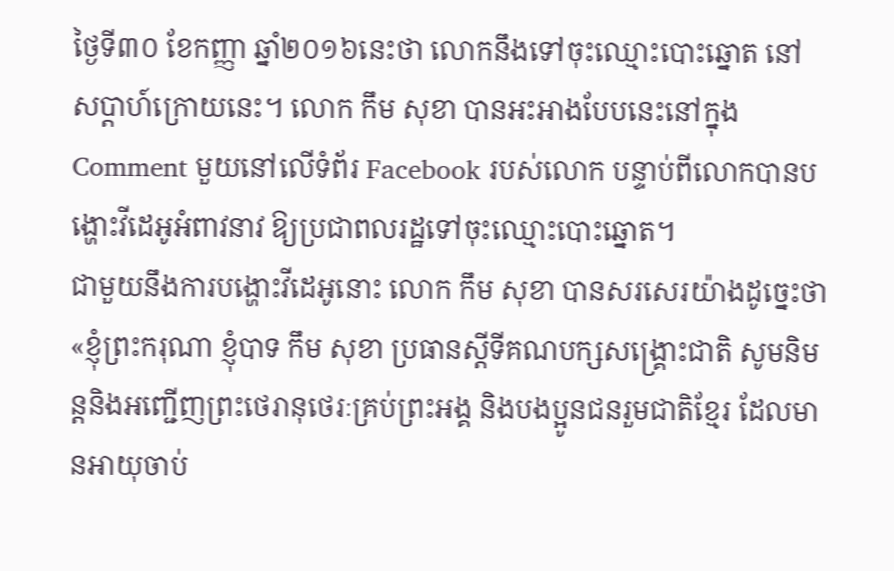ថ្ងៃទី៣០ ខែកញ្ញា ឆ្នាំ២០១៦នេះថា លោកនឹងទៅចុះឈ្មោះបោះឆ្នោត នៅសប្តាហ៍ក្រោយនេះ។ លោក កឹម សុខា បានអះអាងបែបនេះនៅក្នុង Comment មួយនៅលើទំព័រ Facebook របស់លោក បន្ទាប់ពីលោកបានបង្ហោះវីដេអូអំពាវនាវ ឱ្យប្រជាពលរដ្ឋទៅចុះឈ្មោះបោះឆ្នោត។
ជាមួយនឹងការបង្ហោះវីដេអូនោះ លោក កឹម សុខា បានសរសេរយ៉ាងដូច្នេះថា «ខ្ញុំព្រះករុណា ខ្ញុំបាទ កឹម សុខា ប្រធានស្តីទីគណបក្សសង្គ្រោះជាតិ សូមនិមន្តនិងអញ្ជើញព្រះថេរានុថេរៈគ្រប់ព្រះអង្គ និងបងប្អូនជនរួមជាតិខ្មែរ ដែលមានអាយុចាប់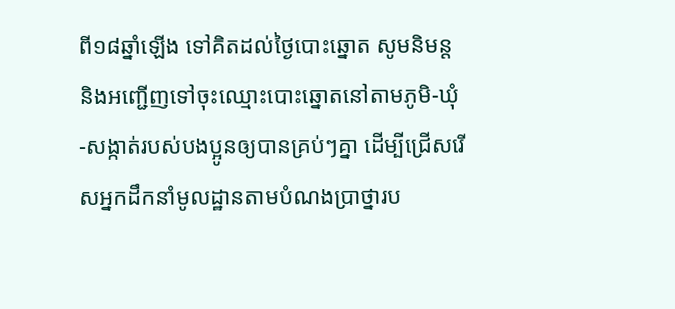ពី១៨ឆ្នាំឡើង ទៅគិតដល់ថ្ងៃបោះឆ្នោត សូមនិមន្ត និងអញ្ជើញទៅចុះឈ្មោះបោះឆ្នោតនៅតាមភូមិ-ឃុំ-សង្កាត់របស់បងប្អូនឲ្យបានគ្រប់ៗគ្នា ដើម្បីជ្រើសរើសអ្នកដឹកនាំមូលដ្ឋានតាមបំណងប្រាថ្នារប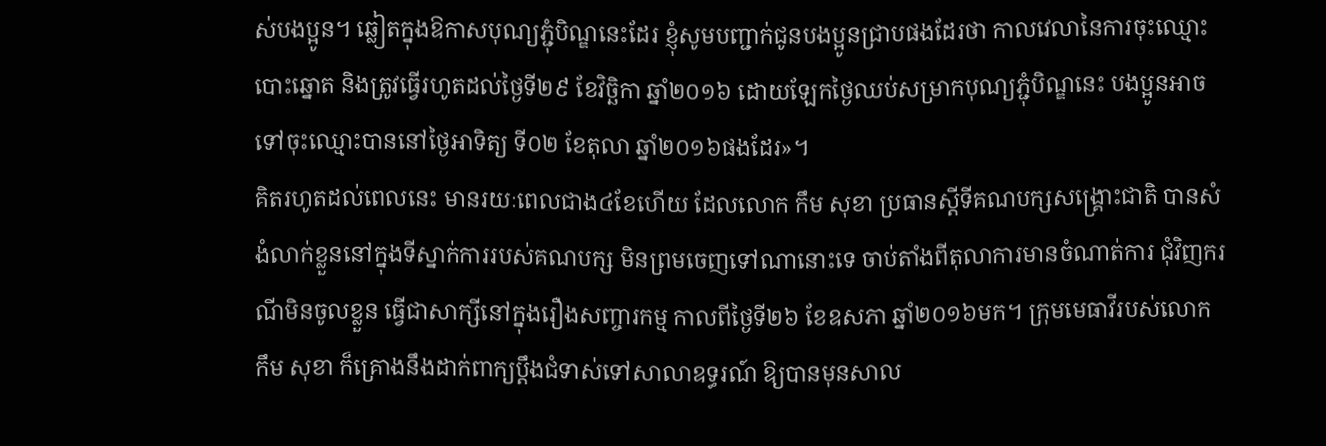ស់បងប្អូន។ ឆ្លៀតក្នុងឱកាសបុណ្យភ្ជុំបិណ្ឌនេះដែរ ខ្ញុំសូមបញ្ជាក់ជូនបងប្អូនជ្រាបផងដែរថា កាលវេលានៃការចុះឈ្មោះបោះឆ្នោត និងត្រូវធ្វើរហូតដល់ថ្ងៃទី២៩ ខែវិច្ឆិកា ឆ្នាំ២០១៦ ដោយឡែកថ្ងៃឈប់សម្រាកបុណ្យភ្ជុំបិណ្ឌនេះ បងប្អូនអាចទៅចុះឈ្មោះបាននៅថ្ងៃអាទិត្យ ទី០២ ខែតុលា ឆ្នាំ២០១៦ផងដែរ»។
គិតរហូតដល់ពេលនេះ មានរយៈពេលជាង៤ខែហើយ ដែលលោក កឹម សុខា ប្រធានស្តីទីគណបក្សសង្រ្គោះជាតិ បានសំងំលាក់ខ្លួននៅក្នុងទីស្នាក់ការរបស់គណបក្ស មិនព្រមចេញទៅណានោះទេ ចាប់តាំងពីតុលាការមានចំណាត់ការ ជុំវិញករណីមិនចូលខ្លួន ធ្វើជាសាក្សីនៅក្នុងរឿងសញ្ចារកម្ម កាលពីថ្ងៃទី២៦ ខែឧសភា ឆ្នាំ២០១៦មក។ ក្រុមមេធាវីរបស់លោក កឹម សុខា ក៏គ្រោងនឹងដាក់ពាក្យប្តឹងជំទាស់ទៅសាលាឧទ្ធរណ៍ ឱ្យបានមុនសាល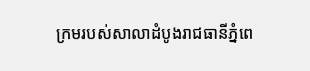ក្រមរបស់សាលាដំបូងរាជធានីភ្នំពេ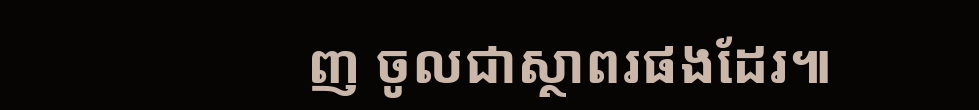ញ ចូលជាស្ថាពរផងដែរ៕